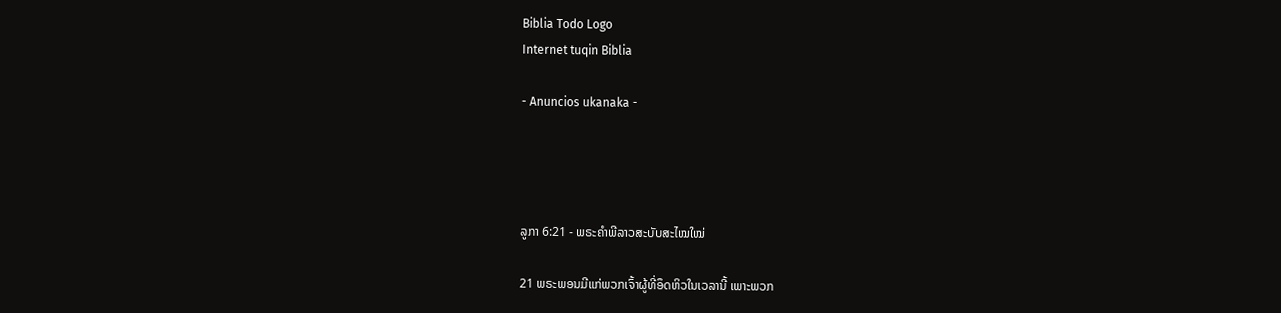Biblia Todo Logo
Internet tuqin Biblia

- Anuncios ukanaka -




ລູກາ 6:21 - ພຣະຄຳພີລາວສະບັບສະໄໝໃໝ່

21 ພຣະພອນມີແກ່ພວກເຈົ້າຜູ້ທີ່ອຶດຫິວໃນເວລານີ້ ເພາະພວກ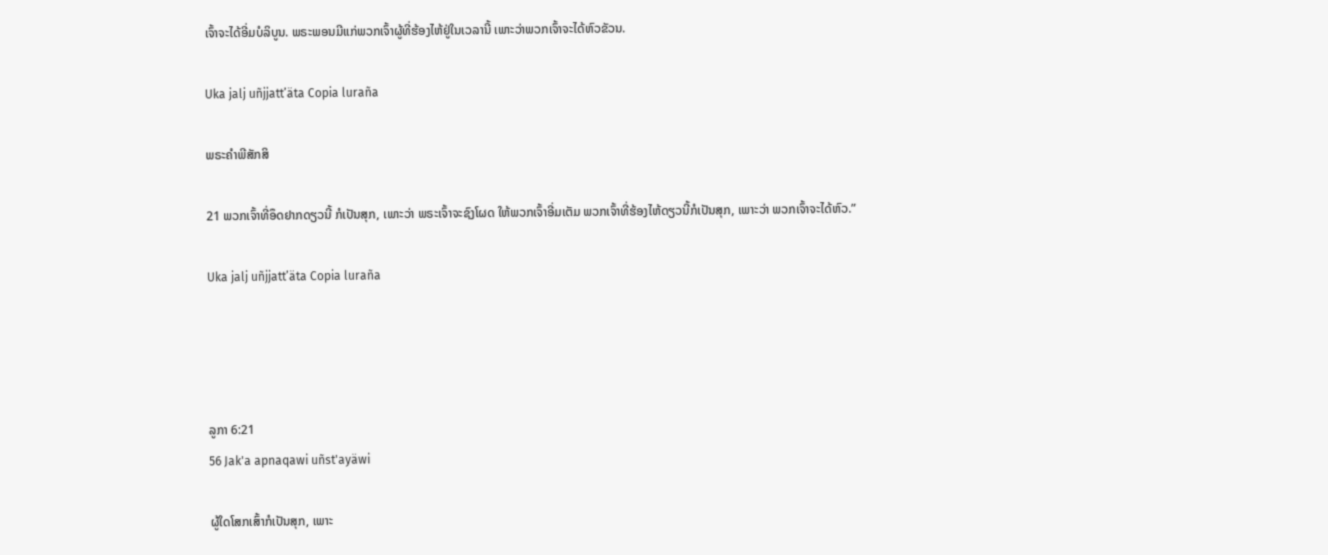ເຈົ້າຈະໄດ້ອີ່ມບໍລິບູນ. ພຣະພອນມີແກ່ພວກເຈົ້າຜູ້ທີ່ຮ້ອງໄຫ້ຢູ່ໃນເວລານີ້ ເພາະວ່າພວກເຈົ້າຈະໄດ້ຫົວຂັວນ.

Uka jalj uñjjattʼäta Copia luraña

ພຣະຄຳພີສັກສິ

21 ພວກເຈົ້າທີ່ອຶດຢາກດຽວນີ້ ກໍເປັນສຸກ, ເພາະວ່າ ພຣະເຈົ້າຈະຊົງໂຜດ ໃຫ້ພວກເຈົ້າອີ່ມເຕັມ ພວກເຈົ້າທີ່ຮ້ອງໄຫ້ດຽວນີ້ກໍເປັນສຸກ, ເພາະວ່າ ພວກເຈົ້າຈະໄດ້ຫົວ.”

Uka jalj uñjjattʼäta Copia luraña




ລູກາ 6:21
56 Jak'a apnaqawi uñst'ayäwi

ຜູ້ໃດໂສກເສົ້າກໍເປັນສຸກ, ເພາະ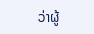ວ່າຜູ້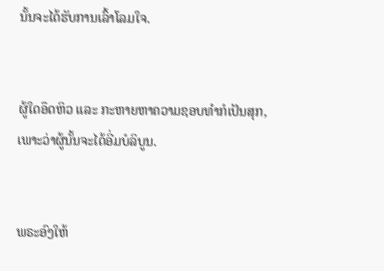ນັ້ນຈະໄດ້ຮັບການເລົ້າໂລມໃຈ.


ຜູ້ໃດອຶດຫິວ ແລະ ກະຫາຍຫາຄວາມຊອບທຳກໍເປັນສຸກ, ເພາະວ່າຜູ້ນັ້ນຈະໄດ້ອີ່ມບໍລິບູນ.


ພຣະອົງໃຫ້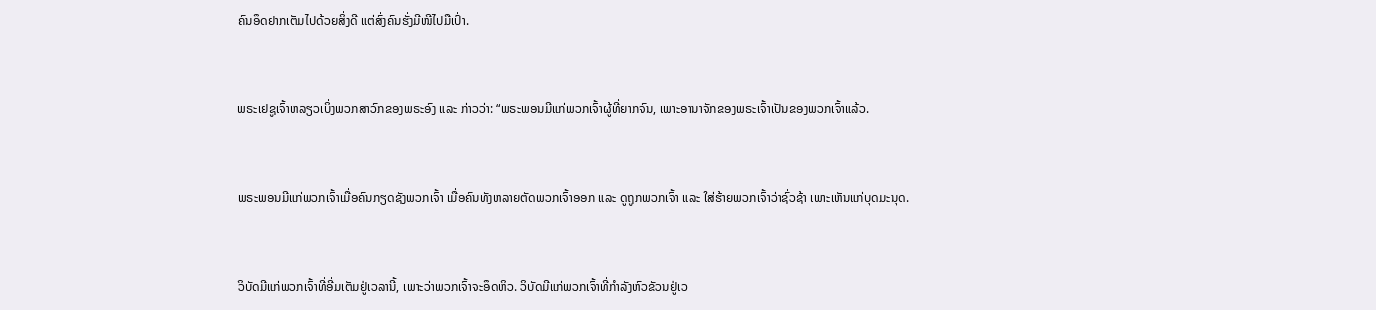ຄົນອຶດຢາກເຕັມໄປດ້ວຍສິ່ງດີ ແຕ່ສົ່ງຄົນຮັ່ງມີໜີໄປມືເປົ່າ.


ພຣະເຢຊູເຈົ້າຫລຽວເບິ່ງພວກສາວົກຂອງພຣະອົງ ແລະ ກ່າວວ່າ: “ພຣະພອນມີແກ່ພວກເຈົ້າຜູ້ທີ່ຍາກຈົນ, ເພາະອານາຈັກຂອງພຣະເຈົ້າເປັນຂອງພວກເຈົ້າແລ້ວ.


ພຣະພອນມີແກ່ພວກເຈົ້າເມື່ອຄົນກຽດຊັງພວກເຈົ້າ ເມື່ອຄົນທັງຫລາຍຕັດພວກເຈົ້າອອກ ແລະ ດູຖູກພວກເຈົ້າ ແລະ ໃສ່ຮ້າຍພວກເຈົ້າວ່າຊົ່ວຊ້າ ເພາະເຫັນແກ່ບຸດມະນຸດ.


ວິບັດມີແກ່ພວກເຈົ້າທີ່ອີ່ມເຕັມຢູ່ເວລານີ້, ເພາະວ່າພວກເຈົ້າຈະອຶດຫິວ. ວິບັດມີແກ່ພວກເຈົ້າທີ່ກຳລັງຫົວຂັວນຢູ່ເວ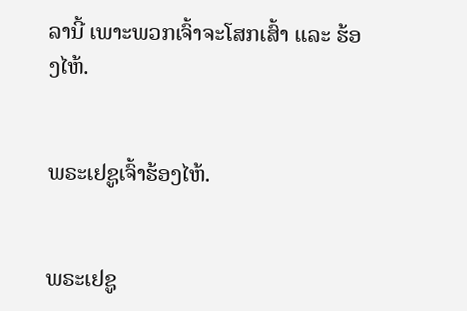ລານີ້ ເພາະພວກເຈົ້າຈະໂສກເສົ້າ ແລະ ຮ້ອງໄຫ້.


ພຣະເຢຊູເຈົ້າຮ້ອງໄຫ້.


ພຣະເຢຊູ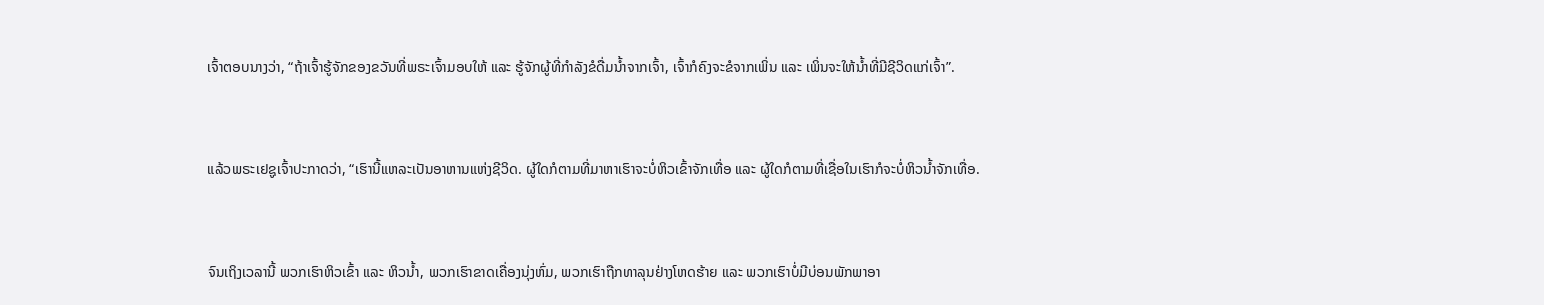ເຈົ້າຕອບນາງວ່າ, “ຖ້າເຈົ້າຮູ້ຈັກຂອງຂວັນທີ່ພຣະເຈົ້າມອບໃຫ້ ແລະ ຮູ້ຈັກຜູ້ທີ່ກຳລັງຂໍດື່ມນ້ຳຈາກເຈົ້າ, ເຈົ້າກໍຄົງຈະຂໍຈາກເພິ່ນ ແລະ ເພິ່ນຈະໃຫ້ນ້ຳທີ່ມີຊີວິດແກ່ເຈົ້າ”.


ແລ້ວພຣະເຢຊູເຈົ້າປະກາດວ່າ, “ເຮົານີ້ແຫລະເປັນອາຫານແຫ່ງຊີວິດ. ຜູ້ໃດກໍຕາມທີ່ມາຫາເຮົາຈະບໍ່ຫິວເຂົ້າຈັກເທື່ອ ແລະ ຜູ້ໃດກໍຕາມທີ່ເຊື່ອໃນເຮົາກໍຈະບໍ່ຫິວນ້ຳຈັກເທື່ອ.


ຈົນເຖິງເວລານີ້ ພວກເຮົາຫິວເຂົ້າ ແລະ ຫິວນ້ຳ, ພວກເຮົາຂາດເຄື່ອງນຸ່ງຫົ່ມ, ພວກເຮົາຖືກທາລຸນຢ່າງໂຫດຮ້າຍ ແລະ ພວກເຮົາບໍ່ມີບ່ອນພັກພາອາ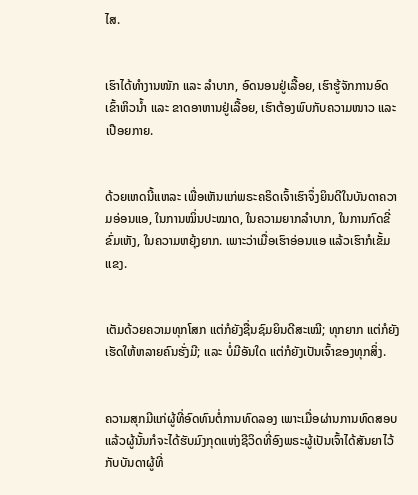ໄສ.


ເຮົາໄດ້ທຳງານໜັກ ແລະ ລຳບາກ, ອົດນອນຢູ່ເລື້ອຍ, ເຮົາຮູ້ຈັກການອົດເຂົ້າຫິວນ້ຳ ແລະ ຂາດອາຫານຢູ່ເລື້ອຍ, ເຮົາຕ້ອງພົບກັບຄວາມໜາວ ແລະ ເປືອຍກາຍ.


ດ້ວຍເຫດນີ້ແຫລະ ເພື່ອເຫັນແກ່ພຣະຄຣິດເຈົ້າເຮົາຈຶ່ງຍິນດີໃນບັນດາຄວາມອ່ອນແອ, ໃນການໝິ່ນປະໝາດ, ໃນຄວາມຍາກລຳບາກ, ໃນການກົດຂີ່ຂົ່ມເຫັງ, ໃນຄວາມຫຍຸ້ງຍາກ. ເພາະວ່າເມື່ອເຮົາອ່ອນແອ ແລ້ວເຮົາກໍເຂັ້ມແຂງ.


ເຕັມດ້ວຍຄວາມທຸກໂສກ ແຕ່ກໍຍັງຊື່ນຊົມຍິນດີສະເໝີ; ທຸກຍາກ ແຕ່ກໍຍັງເຮັດໃຫ້ຫລາຍຄົນຮັ່ງມີ; ແລະ ບໍ່ມີອັນໃດ ແຕ່ກໍຍັງເປັນເຈົ້າຂອງທຸກສິ່ງ.


ຄວາມສຸກມີແກ່ຜູ້ທີ່ອົດທົນຕໍ່ການທົດລອງ ເພາະເມື່ອຜ່ານການທົດສອບແລ້ວຜູ້ນັ້ນກໍຈະໄດ້ຮັບມົງກຸດແຫ່ງຊີວິດທີ່ອົງພຣະຜູ້ເປັນເຈົ້າໄດ້ສັນຍາໄວ້ກັບບັນດາຜູ້ທີ່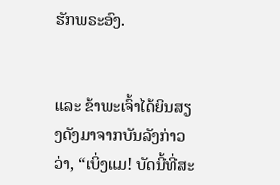ຮັກພຣະອົງ.


ແລະ ຂ້າພະເຈົ້າໄດ້ຍິນສຽງດັງມາຈາກບັນລັງກ່າວວ່າ, “ເບິ່ງແມ! ບັດນີ້ທີ່ສະ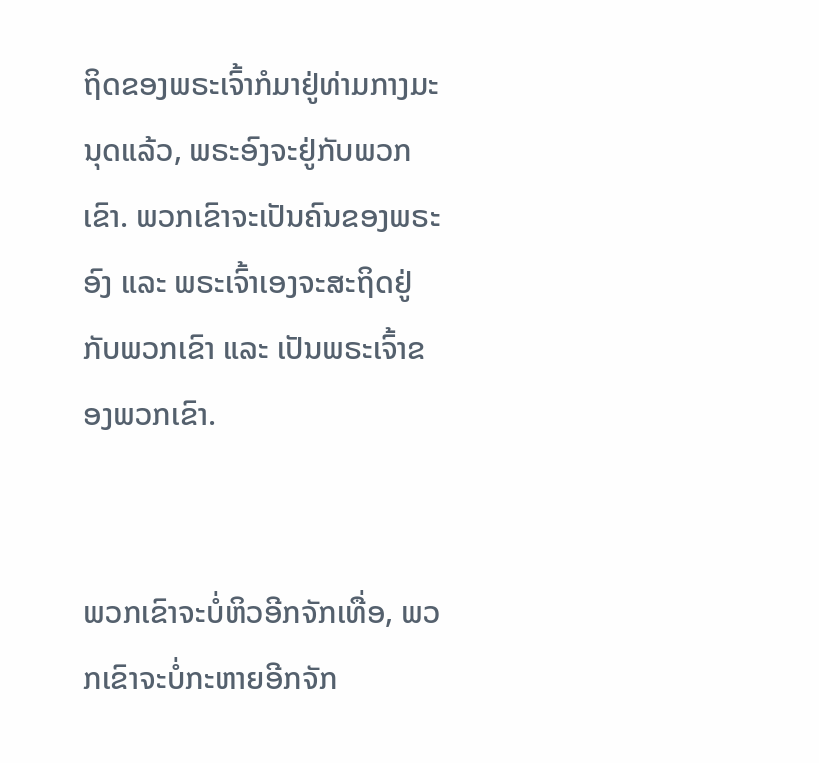ຖິດຂອງພຣະເຈົ້າກໍມາຢູ່ທ່າມກາງມະນຸດແລ້ວ, ພຣະອົງຈະຢູ່ກັບພວກເຂົາ. ພວກເຂົາຈະເປັນຄົນຂອງພຣະອົງ ແລະ ພຣະເຈົ້າເອງຈະສະຖິດຢູ່ກັບພວກເຂົາ ແລະ ເປັນພຣະເຈົ້າຂອງພວກເຂົາ.


ພວກເຂົາຈະບໍ່ຫິວອີກຈັກເທື່ອ, ພວກເຂົາຈະບໍ່ກະຫາຍອີກຈັກ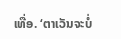ເທື່ອ. ‘ຕາເວັນຈະບໍ່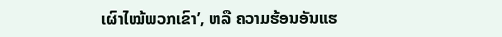ເຜົາໄໝ້ພວກເຂົາ’, ຫລື ຄວາມຮ້ອນອັນແຮ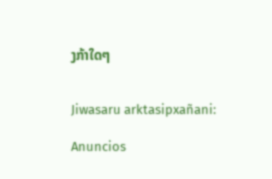ງກ້າໃດໆ


Jiwasaru arktasipxañani:

Anuncios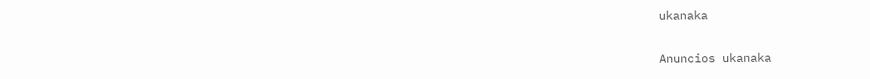ukanaka


Anuncios ukanaka